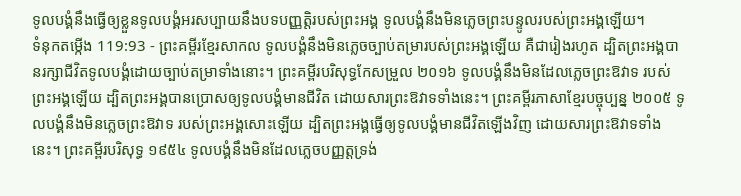ទូលបង្គំនឹងធ្វើឲ្យខ្លួនទូលបង្គំអរសប្បាយនឹងបទបញ្ញត្តិរបស់ព្រះអង្គ ទូលបង្គំនឹងមិនភ្លេចព្រះបន្ទូលរបស់ព្រះអង្គឡើយ។
ទំនុកតម្កើង 119:93 - ព្រះគម្ពីរខ្មែរសាកល ទូលបង្គំនឹងមិនភ្លេចច្បាប់តម្រារបស់ព្រះអង្គឡើយ គឺជារៀងរហូត ដ្បិតព្រះអង្គបានរក្សាជីវិតទូលបង្គំដោយច្បាប់តម្រាទាំងនោះ។ ព្រះគម្ពីរបរិសុទ្ធកែសម្រួល ២០១៦ ទូលបង្គំនឹងមិនដែលភ្លេចព្រះឱវាទ របស់ព្រះអង្គឡើយ ដ្បិតព្រះអង្គបានប្រោសឲ្យទូលបង្គំមានជីវិត ដោយសារព្រះឱវាទទាំងនេះ។ ព្រះគម្ពីរភាសាខ្មែរបច្ចុប្បន្ន ២០០៥ ទូលបង្គំនឹងមិនភ្លេចព្រះឱវាទ របស់ព្រះអង្គសោះឡើយ ដ្បិតព្រះអង្គធ្វើឲ្យទូលបង្គំមានជីវិតឡើងវិញ ដោយសារព្រះឱវាទទាំងនេះ។ ព្រះគម្ពីរបរិសុទ្ធ ១៩៥៤ ទូលបង្គំនឹងមិនដែលភ្លេចបញ្ញត្តទ្រង់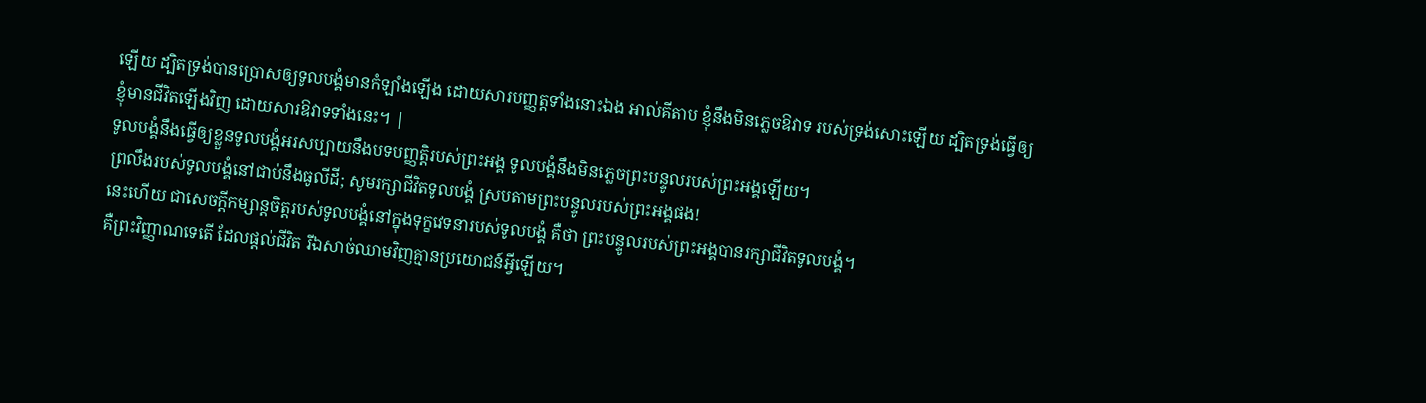ឡើយ ដ្បិតទ្រង់បានប្រោសឲ្យទូលបង្គំមានកំឡាំងឡើង ដោយសារបញ្ញត្តទាំងនោះឯង អាល់គីតាប ខ្ញុំនឹងមិនភ្លេចឱវាទ របស់ទ្រង់សោះឡើយ ដ្បិតទ្រង់ធ្វើឲ្យខ្ញុំមានជីវិតឡើងវិញ ដោយសារឱវាទទាំងនេះ។ |
ទូលបង្គំនឹងធ្វើឲ្យខ្លួនទូលបង្គំអរសប្បាយនឹងបទបញ្ញត្តិរបស់ព្រះអង្គ ទូលបង្គំនឹងមិនភ្លេចព្រះបន្ទូលរបស់ព្រះអង្គឡើយ។
ព្រលឹងរបស់ទូលបង្គំនៅជាប់នឹងធូលីដី; សូមរក្សាជីវិតទូលបង្គំ ស្របតាមព្រះបន្ទូលរបស់ព្រះអង្គផង!
នេះហើយ ជាសេចក្ដីកម្សាន្តចិត្តរបស់ទូលបង្គំនៅក្នុងទុក្ខវេទនារបស់ទូលបង្គំ គឺថា ព្រះបន្ទូលរបស់ព្រះអង្គបានរក្សាជីវិតទូលបង្គំ។
គឺព្រះវិញ្ញាណទេតើ ដែលផ្ដល់ជីវិត រីឯសាច់ឈាមវិញគ្មានប្រយោជន៍អ្វីឡើយ។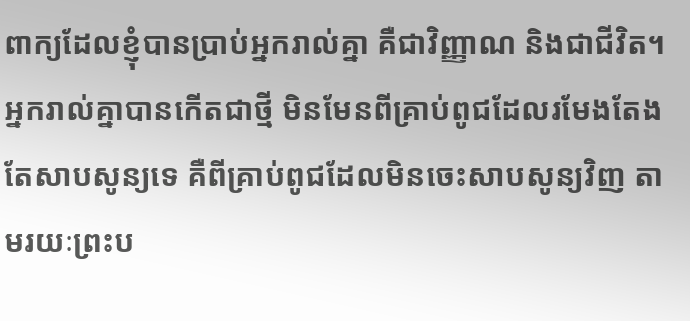ពាក្យដែលខ្ញុំបានប្រាប់អ្នករាល់គ្នា គឺជាវិញ្ញាណ និងជាជីវិត។
អ្នករាល់គ្នាបានកើតជាថ្មី មិនមែនពីគ្រាប់ពូជដែលរមែងតែងតែសាបសូន្យទេ គឺពីគ្រាប់ពូជដែលមិនចេះសាបសូន្យវិញ តាមរយៈព្រះប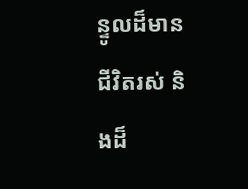ន្ទូលដ៏មានជីវិតរស់ និងដ៏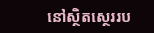នៅស្ថិតស្ថេររប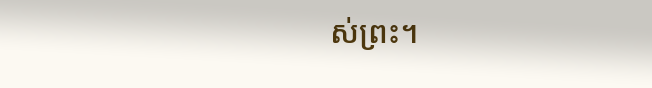ស់ព្រះ។